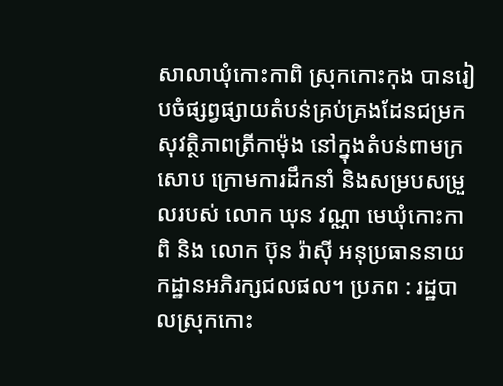សាលាឃុំកោះកាពិ ស្រុកកោះកុង បានរៀបចំផ្សព្វផ្សាយតំបន់គ្រប់គ្រងដែនជម្រកសុវត្ថិភាពត្រីកាម៉ុង នៅក្នុងតំបន់ពាមក្រសោប ក្រោមការដឹកនាំ និងសម្របសម្រួលរបស់ លោក ឃុន វណ្ណា មេឃុំកោះកាពិ និង លោក ប៊ុន រ៉ាស៊ី អនុប្រធាននាយកដ្ឋានអភិរក្សជលផល។ ប្រភព : រដ្ឋបាលស្រុកកោះ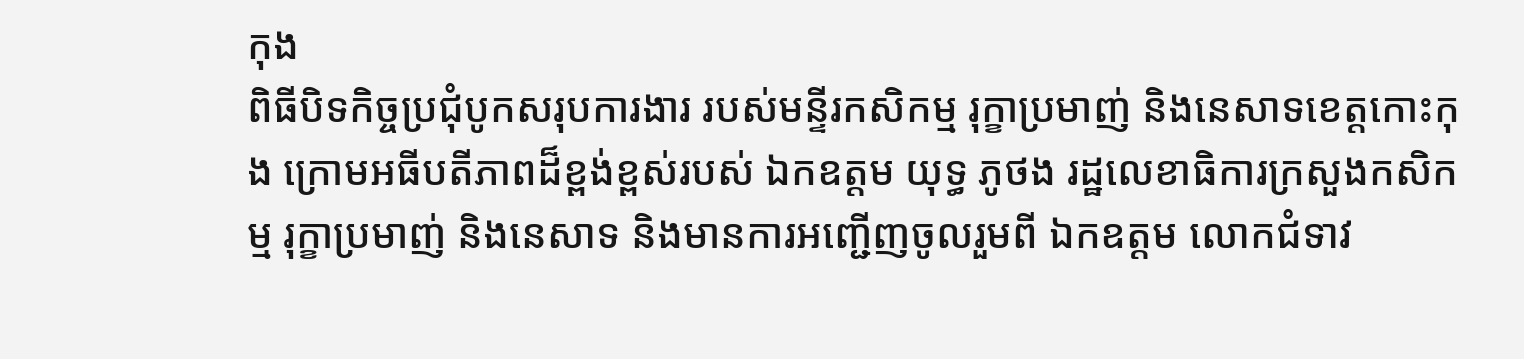កុង
ពិធីបិទកិច្ចប្រជុំបូកសរុបការងារ របស់មន្ទីរកសិកម្ម រុក្ខាប្រមាញ់ និងនេសាទខេត្តកោះកុង ក្រោមអធីបតីភាពដ៏ខ្ពង់ខ្ពស់របស់ ឯកឧត្តម យុទ្ធ ភូថង រដ្ឋលេខាធិការក្រសួងកសិកម្ម រុក្ខាប្រមាញ់ និងនេសាទ និងមានការអញ្ជើញចូលរួមពី ឯកឧត្តម លោកជំទាវ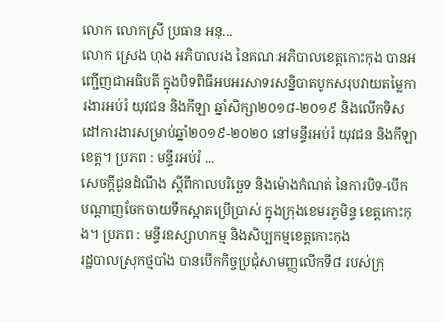លោក លោកស្រី ប្រធាន អនុ...
លោក ស្រេង ហុង អភិបាលរង នៃគណៈអភិបាលខេត្តកោះកុង បានអញ្ជើញជាអធិបតី ក្នុងបិទពិធីអបអរសាទរសន្និបាតបូកសរុបវាយតម្លៃការងារអប់រំ យុវជន និងកីឡា ឆ្នាំសិក្សា២០១៨-២០១៩ និងលើកទិសដៅការងារសម្រាប់ឆ្នាំ២០១៩-២០២០ នៅមន្ទីរអប់រំ យុវជន និងកីឡាខេត្ត។ ប្រភព : មន្ទីរអប់រំ ...
សេចក្តីជូនដំណឹង ស្តីពីកាលបរិច្ឆេទ និងម៉ោងកំណត់ នៃការបិទ-បើក បណ្តាញចែកចាយទឹកស្អាតប្រើប្រាស់ ក្នុងក្រុងខេមរភូមិន្ទ ខេត្តកោះកុង។ ប្រភព : មន្ទីរឧស្សាហកម្ម និងសិប្បកម្មខេត្តកោះកុង
រដ្ឋបាលស្រុកថ្មបាំង បានបើកកិច្ចប្រជុំសាមញ្ញលើកទី៨ របស់ក្រុ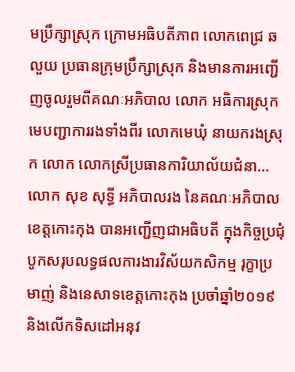មប្រឹក្សាស្រុក ក្រោមអធិបតីភាព លោកពេជ្រ ឆលួយ ប្រធានក្រុមប្រឹក្សាស្រុក និងមានការអញ្ជើញចូលរួមពីគណៈអភិបាល លោក អធិការស្រុក មេបញ្ជាការរងទាំងពីរ លោកមេឃុំ នាយករងស្រុក លោក លោកស្រីប្រធានការិយាល័យជំនា...
លោក សុខ សុទ្ធី អភិបាលរង នៃគណៈអភិបាលខេត្តកោះកុង បានអញ្ជើញជាអធិបតី ក្នុងកិច្ចប្រជុំបូកសរុបលទ្ធផលការងារវិស័យកសិកម្ម រុក្ខាប្រមាញ់ និងនេសាទខេត្តកោះកុង ប្រចាំឆ្នាំ២០១៩ និងលើកទិសដៅអនុវ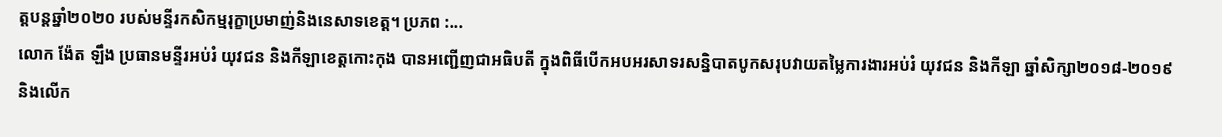ត្តបន្តឆ្នាំ២០២០ របស់មន្ទីរកសិកម្មរុក្ខាប្រមាញ់និងនេសាទខេត្ត។ ប្រភព :...
លោក ង៉ែត ឡឹង ប្រធានមន្ទីរអប់រំ យុវជន និងកីឡាខេត្តកោះកុង បានអញ្ជើញជាអធិបតី ក្នុងពិធីបើកអបអរសាទរសន្និបាតបូកសរុបវាយតម្លៃការងារអប់រំ យុវជន និងកីឡា ឆ្នាំសិក្សា២០១៨-២០១៩ និងលើក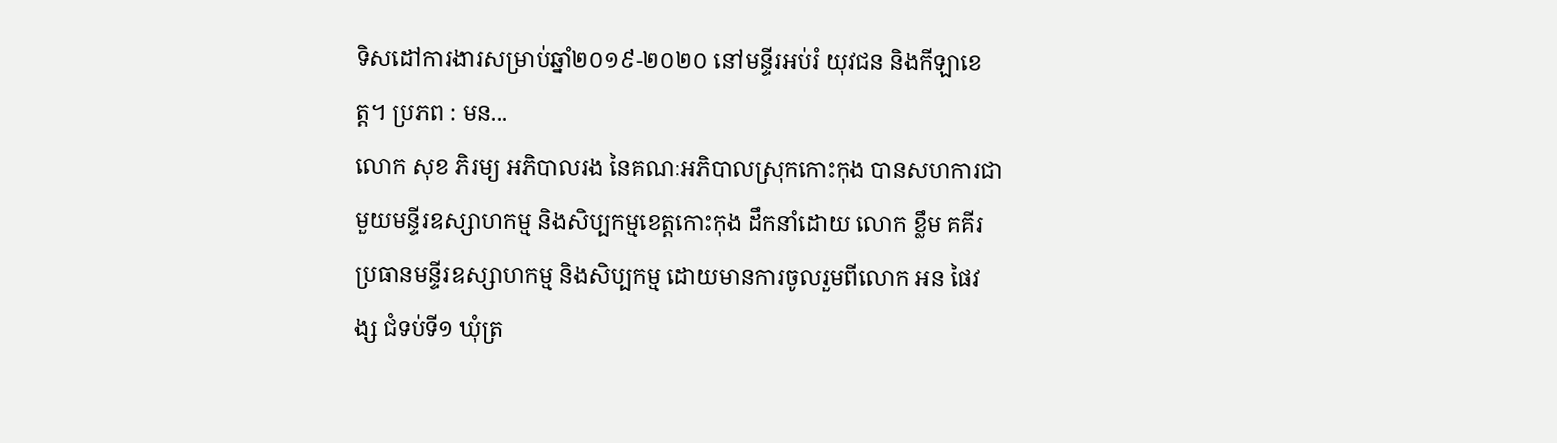ទិសដៅការងារសម្រាប់ឆ្នាំ២០១៩-២០២០ នៅមន្ទីរអប់រំ យុវជន និងកីឡាខេត្ត។ ប្រភព : មន...
លោក សុខ ភិរម្យ អភិបាលរង នៃគណៈអភិបាលស្រុកកោះកុង បានសហការជាមួយមន្ទីរឧស្សាហកម្ម និងសិប្បកម្មខេត្តកោះកុង ដឹកនាំដោយ លោក ខ្លឹម គគីរ ប្រធានមន្ទីរឧស្សាហកម្ម និងសិប្បកម្ម ដោយមានការចូលរួមពីលោក អន ផៃវង្ស ជំទប់ទី១ ឃុំត្រ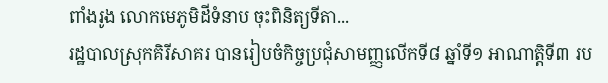ពាំងរូង លោកមេភូមិដីទំនាប ចុះពិនិត្យទីតា...
រដ្ឋបាលស្រុកគិរីសាគរ បានរៀបចំកិច្ចប្រជុំសាមញ្ញលើកទី៨ ឆ្នាំទី១ អាណាត្តិទី៣ រប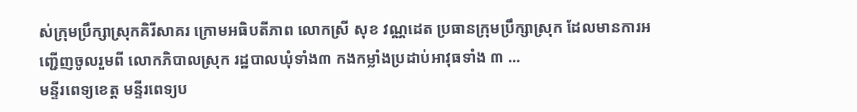ស់ក្រុមប្រឹក្សាស្រុកគិរីសាគរ ក្រោមអធិបតីភាព លោកស្រី សុខ វណ្ណដេត ប្រធានក្រុមប្រឹក្សាស្រុក ដែលមានការអញ្ជើញចូលរួមពី លោកភិបាលស្រុក រដ្ឋបាលឃុំទាំង៣ កងកម្លាំងប្រដាប់អាវុធទាំង ៣ ...
មន្ទីរពេទ្យខេត្ត មន្ទីរពេទ្យប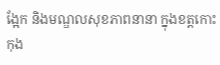ង្អែក និងមណ្ឌលសុខភាពនានា ក្នុងខត្តកោះកុង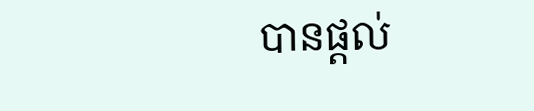បានផ្តល់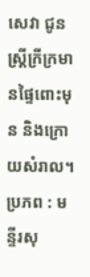សេវា ជូនស្ត្រីក្រីក្រមានផ្ទៃពោះមុន និងក្រោយសំរាល។ ប្រភព : មន្ទីរសុ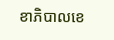ខាភិបាលខេ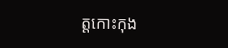ត្តកោះកុង